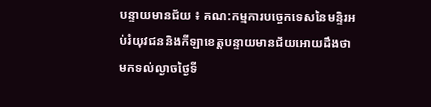បន្ទាយមានជ័យ ៖ គណ:កម្មការបច្ចេកទេសនៃមន្ទិរអប់រំយុវជននិងកីឡាខេត្តបន្ទាយមានជ័យអោយដឹងថា មកទល់ល្ងាចថ្ងៃទី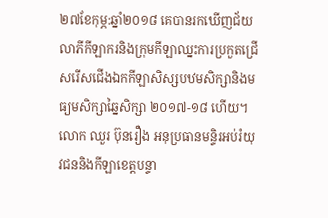២៧ខែកុម្ភ:ឆ្នាំ២០១៨ គេបានរកឃើញជ័យលាភីកីឡាករនិងក្រុមកីឡាឈ្នះការប្រកួតជ្រើសរើសជើងឯកកីឡាសិស្សបឋមសិក្សានិងមធ្យមសិក្សាឆ្នៃសិក្សា ២០១៧-១៨ ហើយ។
លោក ឈួរ ប៊ុនរឿង អនុប្រធានមន្ទិរអប់រំយុវជននិងកីឡាខេត្តបន្ទា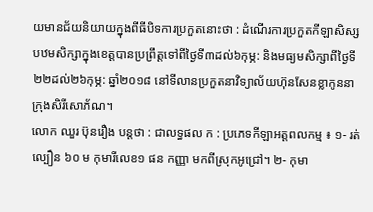យមានជ័យនិយាយក្នុងពីធីបិទការប្រកួតនោះថា : ដំណើរការប្រកួតកីឡាសិស្សបឋមសិក្សាក្នុងខេត្តបានប្រព្រឹត្តទៅពីថ្ងៃទី៣ដល់៦កុម្ភ: និងមធ្យមសិក្សាពីថ្ងៃទី២២ដល់២៦កុម្ភ: ឆ្នាំ២០១៨ នៅទីលានប្រកួតនាវិទ្យាល័យហ៊ុនសែនខ្លាកូននាក្រុងសិរីសោភ័ណ។
លោក ឈួរ ប៊ុនរឿង បន្តថា : ជាលទ្ធផល ក : ប្រភេទកីឡាអត្តពលកម្ម ៖ ១- រត់ល្បឿន ៦០ ម កុមារីលេខ១ ផន កញ្ញា មកពីស្រុកអូជ្រៅ។ ២- កុមា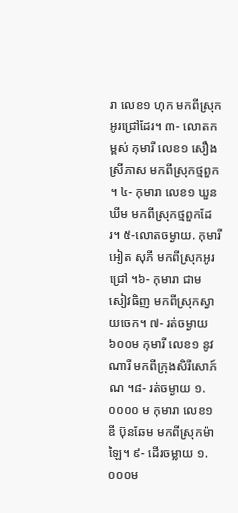រា លេខ១ ហុក មកពីស្រុកអូរជ្រៅដែរ។ ៣- លោតកម្ពស់ កុមារី លេខ១ សឿង ស្រីភាស មកពីស្រុកថ្មពួក ។ ៤- កុមារា លេខ១ ឃួន ឃីម មកពីស្រុកថ្មពួកដែរ។ ៥-លោតចម្ងាយ. កុមារី អៀត សុភី មកពីស្រុកអូរជ្រៅ ។៦- កុមារា ជាម សៀវធិញ មកពីស្រុកស្វាយចេក។ ៧- រត់ចម្ងាយ ៦០០ម កុមារី លេខ១ នូវ ណារី មកពីក្រុងសិរីសោភ៍ណ ។៨- រត់ចម្ងាយ ១.០០០០ ម កុមារា លេខ១ ឌី ប៊ុនឆែម មកពីស្រុកម៉ាឡៃ។ ៩- ដើរចម្លាយ ១.០០០ម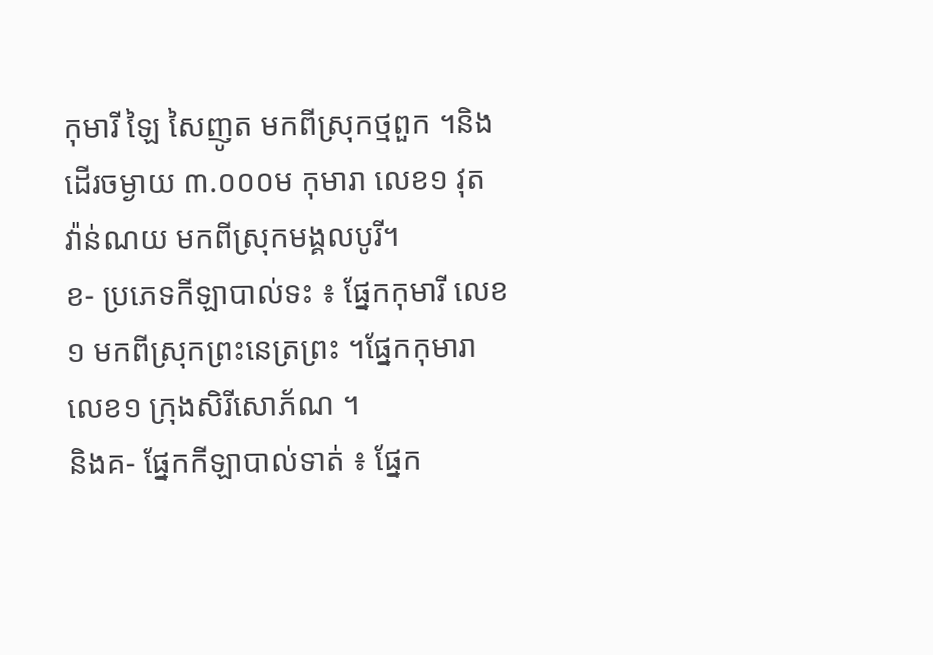កុមារី ឡៃ សៃញូត មកពីស្រុកថ្មពួក ។និងដើរចម្ងាយ ៣.០០០ម កុមារា លេខ១ វុត វ៉ាន់ណយ មកពីស្រុកមង្គលបូរី។
ខ- ប្រភេទកីឡាបាល់ទះ ៖ ផ្នែកកុមារី លេខ១ មកពីស្រុកព្រះនេត្រព្រះ ។ផ្នែកកុមារា លេខ១ ក្រុងសិរីសោភ័ណ ។
និងគ- ផ្នែកកីឡាបាល់ទាត់ ៖ ផ្នែក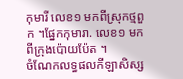កុមារី លេខ១ មកពីស្រុកថ្មពួក ។ផ្នែកកុមារា. លេខ១ មកពីក្រុងប៉ោយប៉ែត ។
ចំណែកលទ្ធផលកីឡាសិស្ស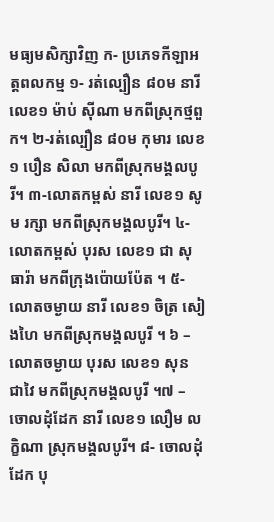មធ្យមសិក្សាវិញ ក- ប្រភេទកីឡាអត្តពលកម្ម ១- រត់ល្បឿន ៨០ម នារី លេខ១ ម៉ាប់ ស៊ីណា មកពីស្រុកថ្មពួក។ ២-រត់ល្បឿន ៨០ម កុមារ លេខ១ បឿន សិលា មកពីស្រុកមង្គលបូរី។ ៣-លោតកម្ពស់ នារី លេខ១ សូម រក្សា មកពីស្រុកមង្គលបូរី។ ៤- លោតកម្ពស់ បុរស លេខ១ ជា សុធារ៉ា មកពីក្រុងប៉ោយប៉ែត ។ ៥- លោតចម្ងាយ នារី លេខ១ ចិត្រ សៀងហៃ មកពីស្រុកមង្គលបូរី ។ ៦ – លោតចម្ងាយ បុរស លេខ១ សុន ជាវៃ មកពីស្រុកមង្គលបូរី ។៧ – ចោលដុំដែក នារី លេខ១ លឿម លក្ខិណា ស្រុកមង្គលបូរី។ ៨- ចោលដុំដែក បុ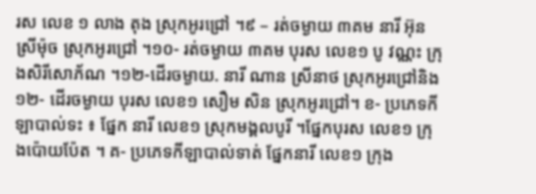រស លេខ ១ លាង តុង ស្រុកអូរជ្រៅ ។៩ – រត់ចម្ងាយ ៣គម នារី អ៊ុន ស្រីម៉ុច ស្រុកអូរជ្រៅ ។១០- រត់ចម្ងាយ ៣គម បុរស លេខ១ បូ វណ្ណះ ក្រុងសិរីសោភ័ណ ។១២-ដើរចម្ងាយ. នារី ណាន ស្រីនាថ ស្រុកអូរជ្រៅនិង១២- ដើរចម្ងាយ បុរស លេខ១ សឿម សិន ស្រុកអូរជ្រៅ។ ខ- ប្រភេទកីឡាបាល់ទះ ៖ ផ្នែក នារី លេខ១ ស្រុកមង្គលបូរី ។ផ្នែកបុរស លេខ១ ក្រុងប៉ោយប៉ែត ។ គ- ប្រភេទកីឡាបាល់ទាត់ ផ្នែកនារី លេខ១ ក្រុង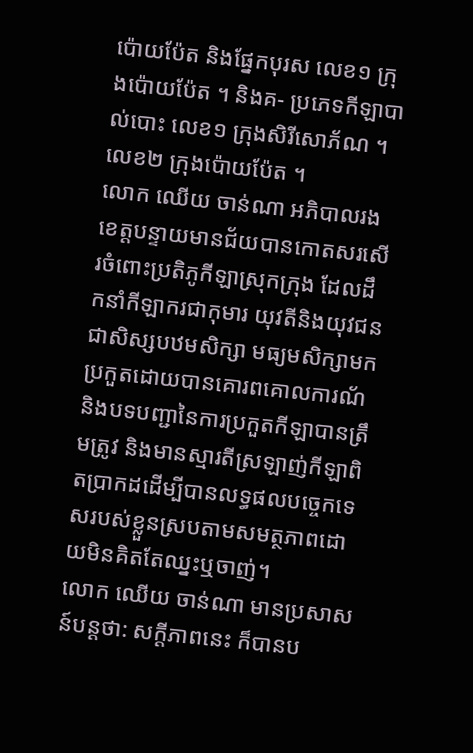ប៉ោយប៉ែត និងផ្នែកបុរស លេខ១ ក្រុងប៉ោយប៉ែត ។ និងគ- ប្រភេទកីឡាបាល់បោះ លេខ១ ក្រុងសិរីសោភ័ណ ។លេខ២ ក្រុងប៉ោយប៉ែត ។
លោក ឈើយ ចាន់ណា អភិបាលរងខេត្តបន្ទាយមានជ័យបានកោតសរសើរចំពោះប្រតិភូកីឡាស្រុកក្រុង ដែលដឹកនាំកីឡាករជាកុមារ យុវតីនិងយុវជនជាសិស្សបឋមសិក្សា មធ្យមសិក្សាមកប្រកួតដោយបានគោរពគោលការណ័ និងបទបញ្ជានៃការប្រកួតកីឡាបានត្រឹមត្រូវ និងមានស្មារតីស្រឡាញ់កីឡាពិតប្រាកដដើម្បីបានលទ្ធផលបច្ចេកទេសរបស់ខ្លួនស្របតាមសមត្ថភាពដោយមិនគិតតែឈ្នះឬចាញ់។
លោក ឈើយ ចាន់ណា មានប្រសាសន៍បន្តថា: សក្តីភាពនេះ ក៏បានប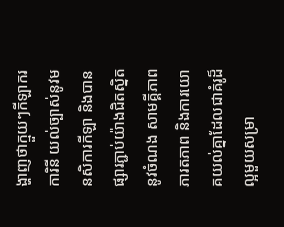ង្ហាញថាក្មួយៗកីឡាករ ការិនី យល់ច្បាស់នូវមនសិការកីឡា និងបានផ្សារភ្ជាប់យ៉ាងជិតស្និតនូវចំណង សាមគ្គីភាព ភារតភាព និងការយោគយល់គ្នាដែលជាគំរូដ៏ល្អមួយសម្រា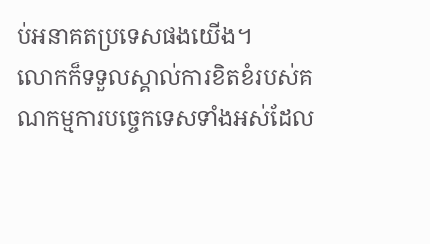ប់អនាគតប្រទេសផងយើង។
លោកក៏ទទួលស្គាល់ការខិតខំរបស់គណកម្មការបច្ចេកទេសទាំងអស់ដែល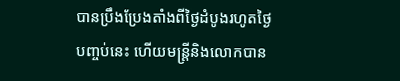បានប្រឹងប្រែងតាំងពីថ្ងៃដំបូងរហូតថ្ងៃបញ្ចប់នេះ ហើយមន្ត្រីនិងលោកបាន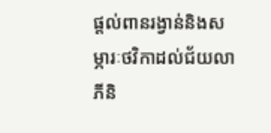ផ្តល់ពានរង្វាន់និងសម្ភារៈថវិកាដល់ជ័យលាភីនិ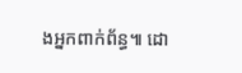ងអ្នកពាក់ព័ន្ធ៕ ដោ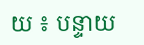យ ៖ បន្ទាយ